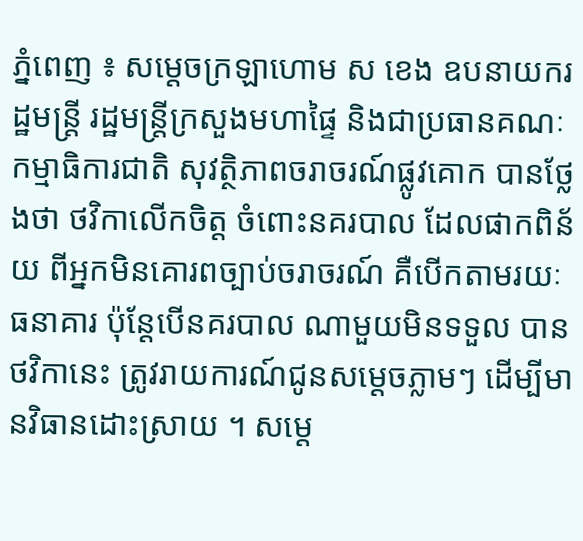ភ្នំពេញ ៖ សម្តេចក្រឡាហោម ស ខេង ឧបនាយករដ្ឋមន្រ្តី រដ្ឋមន្រ្តីក្រសួងមហាផ្ទៃ និងជាប្រធានគណៈកម្មាធិការជាតិ សុវត្ថិភាពចរាចរណ៍ផ្លូវគោក បានថ្លែងថា ថវិកាលើកចិត្ត ចំពោះនគរបាល ដែលផាកពិន័យ ពីអ្នកមិនគោរពច្បាប់ចរាចរណ៍ គឺបើកតាមរយៈធនាគារ ប៉ុន្ដែបើនគរបាល ណាមួយមិនទទួល បានថវិកានេះ ត្រូវរាយការណ៍ជូនសម្ដេចភ្លាមៗ ដើម្បីមានវិធានដោះស្រាយ ។ សម្តេ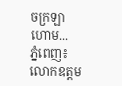ចក្រឡាហោម...
ភ្នំពេញ៖ លោកឧត្តម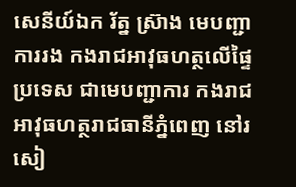សេនីយ៍ឯក រ័ត្ន ស្រ៊ាង មេបញ្ជាការរង កងរាជអាវុធហត្ថលើផ្ទៃប្រទេស ជាមេបញ្ជាការ កងរាជអាវុធហត្ថរាជធានីភ្នំពេញ នៅរសៀ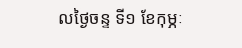លថ្ងៃចន្ទ ទី១ ខែកុម្ភៈ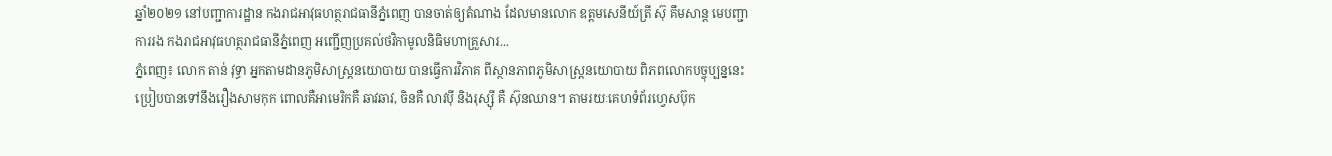ឆ្នាំ២០២១ នៅបញ្ជាការដ្ឋាន កងរាជអាវុធហត្ថរាជធានីភ្នំពេញ បានចាត់ឲ្យតំណាង ដែលមានលោក ឧត្តមសេនីយ៍ត្រី ស៊ុ គឹមសាន្ដ មេបញ្ជាការរង កងរាជអាវុធហត្ថរាជធានីភ្នំពេញ អញ្ជើញប្រគល់ថវិកាមូលនិធិមហាគ្រួសារ...
ភ្នំពេញ៖ លោក តាន់ វុទ្ធា អ្នកតាមដានភូមិសាស្រ្តនយោបាយ បានធ្វើការវិភាគ ពីស្ថានភាពភូមិសាស្រ្តនយោបាយ ពិភពលោកបច្ចុប្បន្ននេះ ប្រៀបបានទៅនឹងរឿងសាមកុក ពោលគឺអាមេរិកគឺ ឆាវឆាវ, ចិនគឺ លាវប៉ី និងរុស្ស៊ី គឺ ស៊ុនឈាន។ តាមរយៈគេហទំព័រហ្វេសប៊ុក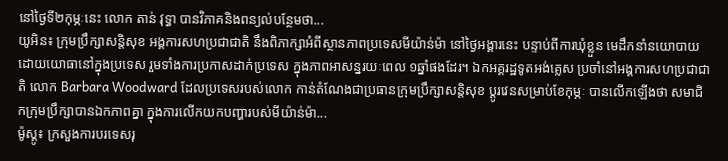នៅថ្ងៃទី២កុម្ភៈនេះ លោក តាន់ វុទ្ធា បានវិភាគនិងពន្យល់បន្ថែមថា...
យូអិន៖ ក្រុមប្រឹក្សាសន្តិសុខ អង្គការសហប្រជាជាតិ នឹងពិភាក្សាអំពីស្ថានភាពប្រទេសមីយ៉ាន់ម៉ា នៅថ្ងៃអង្គារនេះ បន្ទាប់ពីការឃុំខ្លួន មេដឹកនាំនយោបាយ ដោយយោធានៅក្នុងប្រទេស រួមទាំងការប្រកាសដាក់ប្រទេស ក្នុងភាពអាសន្នរយៈពេល ១ឆ្នាំផងដែរ។ ឯកអគ្គរដ្ឋទូតអង់គ្លេស ប្រចាំនៅអង្គការសហប្រជាជាតិ លោក Barbara Woodward ដែលប្រទេសរបស់លោក កាន់តំណែងជាប្រធានក្រុមប្រឹក្សាសន្តិសុខ ប្ដូរវេនសម្រាប់ខែកុម្ភៈ បានលើកឡើងថា សមាជិកក្រុមប្រឹក្សាបានឯកភាពគ្នា ក្នុងការលើកយកបញ្ហារបស់មីយ៉ាន់ម៉ា...
ម៉ូស្គូ៖ ក្រសួងការបរទេសរុ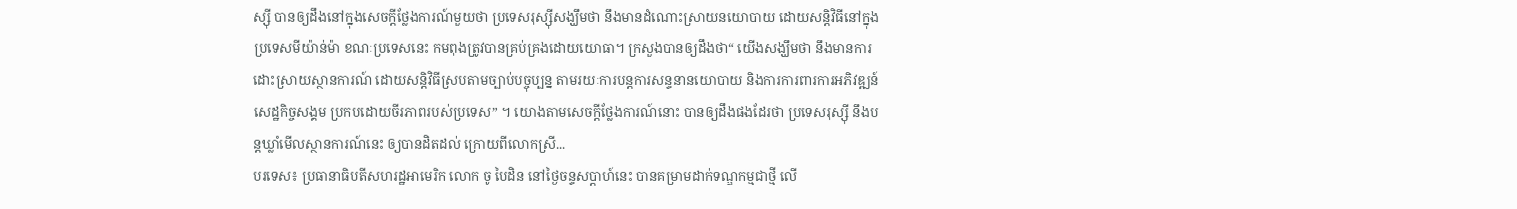ស្ស៊ី បានឲ្យដឹងនៅក្នុងសេចក្តីថ្លែងការណ៍មួយថា ប្រទេសរុស្ស៊ីសង្ឃឹមថា នឹងមានដំណោះស្រាយនយោបាយ ដោយសន្តិវិធីនៅក្នុងប្រទេសមីយ៉ាន់ម៉ា ខណៈប្រទេសនេះ កមពុងត្រូវបានគ្រប់គ្រងដោយយោធា។ ក្រសួងបានឲ្យដឹងថា“ យើងសង្ឃឹមថា នឹងមានការដោះស្រាយស្ថានការណ៍ ដោយសន្តិវិធីស្របតាមច្បាប់បច្ចុប្បន្ន តាមរយៈការបន្តការសន្ទនានយោបាយ និងការការពារការអភិវឌ្ឍន៍សេដ្ឋកិច្ចសង្គម ប្រកបដោយចីរភាពរបស់ប្រទេស” ។ យោងតាមសេចក្តីថ្លែងការណ៍នោះ បានឲ្យដឹងផងដែរថា ប្រទេសរុស្ស៊ី នឹងបន្តឃ្លាំមើលស្ថានការណ៍នេះ ឲ្យបានដិតដល់ ក្រោយពីលោកស្រី...
បរទេស៖ ប្រធានាធិបតីសហរដ្ឋអាមេរិក លោក ចូ បៃដិន នៅថ្ងៃចន្ទសប្ដាហ៍នេះ បានគម្រាមដាក់ទណ្ឌកម្មជាថ្មី លើ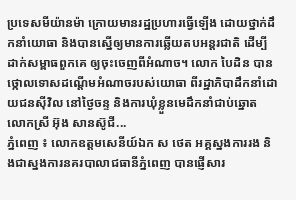ប្រទេសមីយ៉ានម៉ា ក្រោយមានរដ្ឋប្រហារធ្វើឡើង ដោយថ្នាក់ដឹកនាំយោធា និងបានស្នើឲ្យមានការឆ្លើយតបអន្តរជាតិ ដើម្បីដាក់សម្ពាធពួកគេ ឲ្យចុះចេញពីអំណាច។ លោក បៃដិន បានថ្កោលទោសដណ្ដើមអំណាចរបស់យោធា ពីរដ្ឋាភិបាដឹកនាំដោយជនស៊ីវិល នៅថ្ងៃចន្ទ និងការឃុំខ្លួនមេដឹកនាំជាប់ឆ្នោត លោកស្រី អ៊ុង សានស៊ូជី...
ភ្នំពេញ ៖ លោកឧត្តមសេនីយ៍ឯក ស ថេត អគ្គស្នងការរង និងជាស្នងការនគរបាលាជធានីភ្នំពេញ បានផ្ញើសារ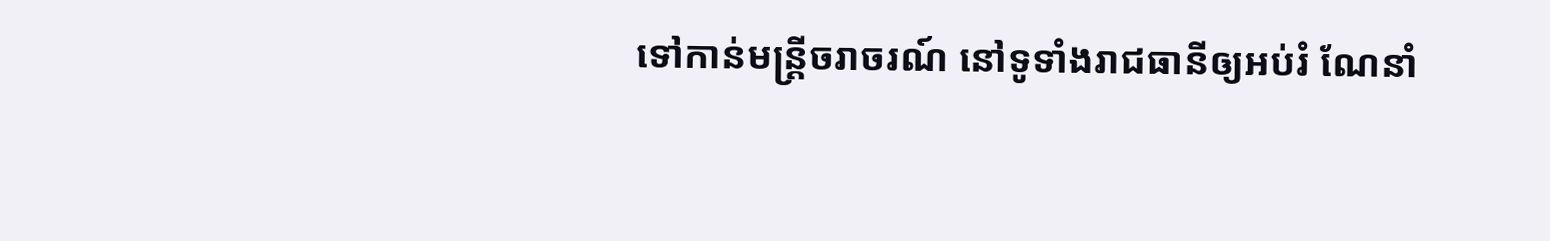ទៅកាន់មន្រ្តីចរាចរណ៍ នៅទូទាំងរាជធានីឲ្យអប់រំ ណែនាំ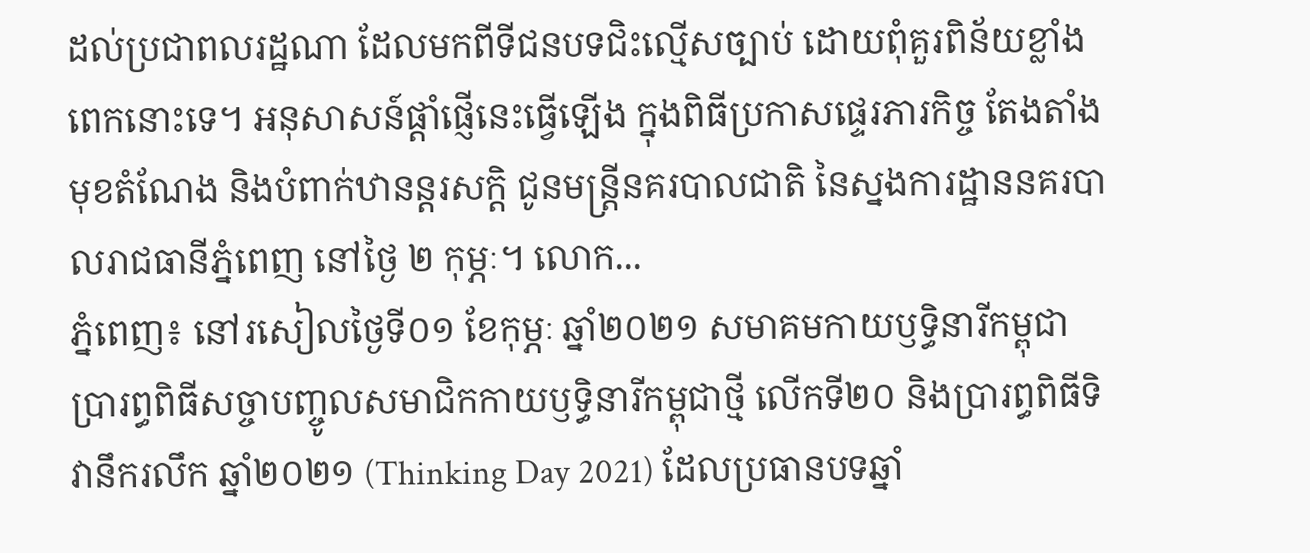ដល់ប្រជាពលរដ្ឋណា ដែលមកពីទីជនបទជិះល្មើសច្បាប់ ដោយពុំគួរពិន័យខ្លាំងពេកនោះទេ។ អនុសាសន៍ផ្តាំផ្ញើនេះធ្វើឡើង ក្នុងពិធីប្រកាសផ្ទេរភារកិច្ច តែងតាំងមុខតំណែង និងបំពាក់ឋានន្តរសក្តិ ជូនមន្ត្រីនគរបាលជាតិ នៃស្នងការដ្ឋាននគរបាលរាជធានីភ្នំពេញ នៅថ្ងៃ ២ កុម្ភៈ។ លោក...
ភ្នំពេញ៖ នៅរសៀលថ្ងៃទី០១ ខែកុម្ភៈ ឆ្នាំ២០២១ សមាគមកាយឫទ្ធិនារីកម្ពុជា ប្រារព្ធពិធីសច្ចាបញ្ចូលសមាជិកកាយឫទ្ធិនារីកម្ពុជាថ្មី លើកទី២០ និងប្រារព្ធពិធីទិវានឹករលឹក ឆ្នាំ២០២១ (Thinking Day 2021) ដែលប្រធានបទឆ្នាំ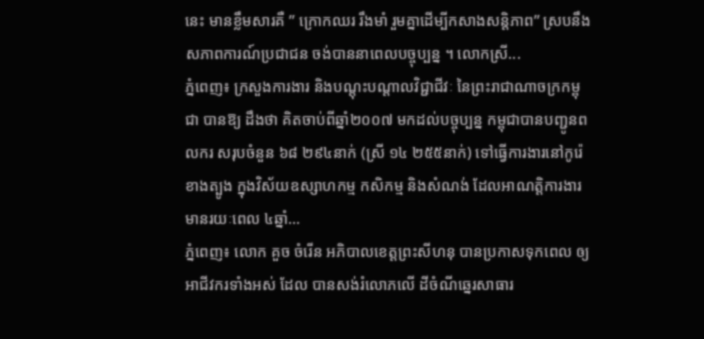នេះ មានខ្លឹមសារគឺ ” ក្រោកឈរ រឹងមាំ រួមគ្នាដើម្បីកសាងសន្តិភាព” ស្របនឹងសភាពការណ៍ប្រជាជន ចង់បាននាពេលបច្ចុប្បន្ន ។ លោកស្រី...
ភ្នំពេញ៖ ក្រសួងការងារ និងបណ្តុះបណ្តាលវិជ្ជាជីវៈ នៃព្រះរាជាណាចក្រកម្ពុជា បានឱ្យ ដឹងថា គិតចាប់ពីឆ្នាំ២០០៧ មកដល់បច្ចុប្បន្ន កម្ពុជាបានបញ្ជូនពលករ សរុបចំនួន ៦៨ ២៩៤នាក់ (ស្រី ១៤ ២៥៥នាក់) ទៅធ្វើការងារនៅកូរ៉េខាងត្បូង ក្នុងវិស័យឧស្សាហកម្ម កសិកម្ម និងសំណង់ ដែលអាណត្តិការងារ មានរយៈពេល ៤ឆ្នាំ...
ភ្នំពេញ៖ លោក គួច ចំរើន អភិបាលខេត្តព្រះសីហនុ បានប្រកាសទុកពេល ឲ្យអាជីវករទាំងអស់ ដែល បានសង់រំលោភលើ ដីចំណីឆ្នេរសាធារ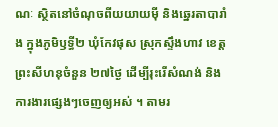ណៈ ស្ថិតនៅចំណុចពីយយាយម៉ី និងឆ្នេរតាបារាំង ក្នុងភូមិឫទ្ធី២ ឃុំកែវផុស ស្រុកស្ទឹងហាវ ខេត្តព្រះសីហនុចំនួន ២៧ថ្ងៃ ដើម្បីរុះរើសំណង់ និងការងារផ្សេងៗចេញឲ្យអស់ ។ តាមរ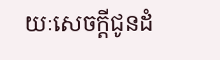យៈសេចក្ដីជូនដំ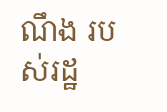ណឹង របស់រដ្ឋ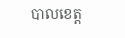បាលខេត្ត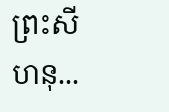ព្រះសីហនុ...